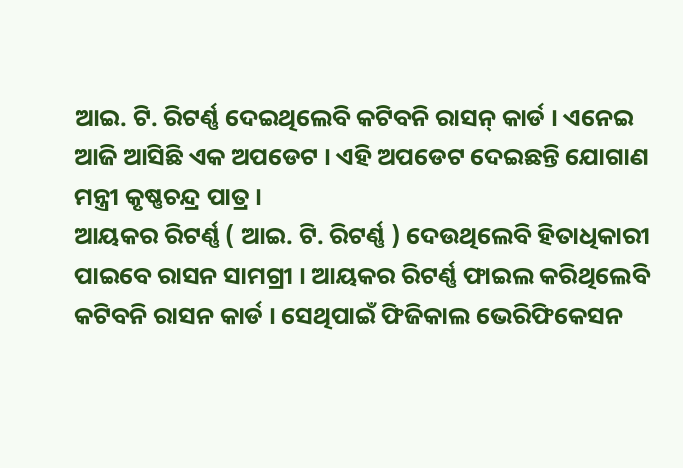ଆଇ. ଟି. ରିଟର୍ଣ୍ଣ ଦେଇଥିଲେବି କଟିବନି ରାସନ୍ କାର୍ଡ । ଏନେଇ ଆଜି ଆସିଛି ଏକ ଅପଡେଟ । ଏହି ଅପଡେଟ ଦେଇଛନ୍ତି ଯୋଗାଣ ମନ୍ତ୍ରୀ କୃଷ୍ଣଚନ୍ଦ୍ର ପାତ୍ର ।
ଆୟକର ରିଟର୍ଣ୍ଣ ( ଆଇ. ଟି. ରିଟର୍ଣ୍ଣ ) ଦେଉଥିଲେବି ହିତାଧିକାରୀ ପାଇବେ ରାସନ ସାମଗ୍ରୀ । ଆୟକର ରିଟର୍ଣ୍ଣ ଫାଇଲ କରିଥିଲେବି କଟିବନି ରାସନ କାର୍ଡ । ସେଥିପାଇଁ ଫିଜିକାଲ ଭେରିଫିକେସନ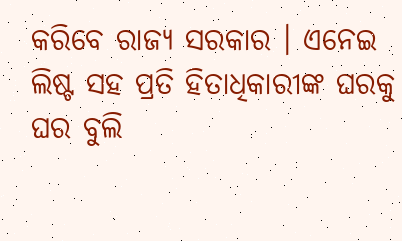କରିବେ ରାଜ୍ୟ ସରକାର । ଏନେଇ ଲିଷ୍ଟ ସହ ପ୍ରତି ହିତାଧିକାରୀଙ୍କ ଘରକୁ ଘର ବୁଲି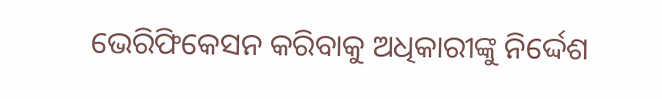ଭେରିଫିକେସନ କରିବାକୁ ଅଧିକାରୀଙ୍କୁ ନିର୍ଦ୍ଦେଶ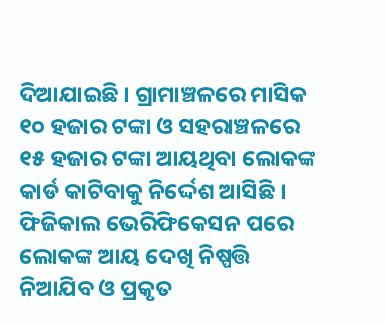ଦିଆଯାଇଛି । ଗ୍ରାମାଞ୍ଚଳରେ ମାସିକ ୧୦ ହଜାର ଟଙ୍କା ଓ ସହରାଞ୍ଚଳରେ ୧୫ ହଜାର ଟଙ୍କା ଆୟଥିବା ଲୋକଙ୍କ କାର୍ଡ କାଟିବାକୁ ନିର୍ଦ୍ଦେଶ ଆସିଛି । ଫିଜିକାଲ ଭେରିଫିକେସନ ପରେ ଲୋକଙ୍କ ଆୟ ଦେଖି ନିଷ୍ପତ୍ତି ନିଆଯିବ ଓ ପ୍ରକୃତ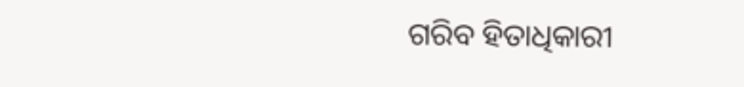ଗରିବ ହିତାଧିକାରୀ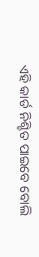ଏହି କାର୍ଡ ନିଶ୍ଚିତ ପାଇବେ ବୋଲି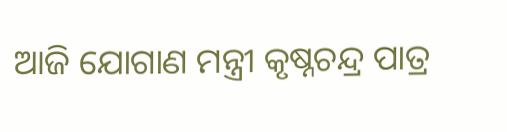ଆଜି ଯୋଗାଣ ମନ୍ତ୍ରୀ କୃଷ୍ନଚନ୍ଦ୍ର ପାତ୍ର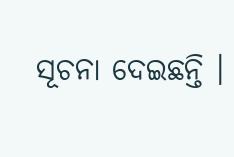ସୂଚନା ଦେଇଛନ୍ତି ।